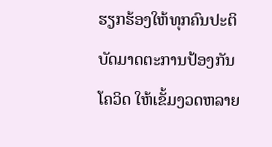ຮຽກຮ້ອງໃຫ້ທຸກຄົນປະຕິບັດມາດຕະການປ້ອງກັນ ໂຄວິດ ໃຫ້ເຂັ້ມງວດຫລາຍ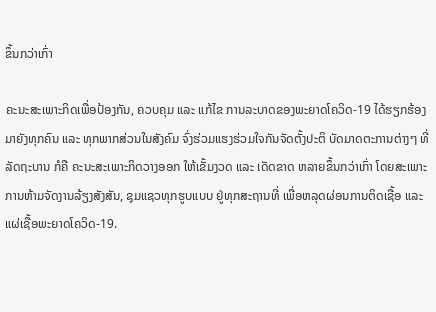ຂຶ້ນກວ່າເກົ່າ

ຄະນະສະເພາະກິດເພື່ອປ້ອງກັນ, ຄວບຄຸມ ແລະ ແກ້ໄຂ ການລະບາດຂອງພະຍາດໂຄວິດ-19 ໄດ້ຮຽກຮ້ອງມາຍັງທຸກຄົນ ແລະ ທຸກພາກສ່ວນໃນສັງຄົມ ຈົ່ງຮ່ວມແຮງຮ່ວມໃຈກັນຈັດຕັ້ງປະຕິ ບັດມາດຕະການຕ່າງໆ ທີ່ລັດຖະບານ ກໍຄື ຄະນະສະເພາະກິດວາງອອກ ໃຫ້ເຂັ້ມງວດ ແລະ ເດັດຂາດ ຫລາຍຂຶ້ນກວ່າເກົ່າ ໂດຍສະເພາະ ການຫ້າມຈັດງານລ້ຽງສັງສັນ, ຊຸມແຊວທຸກຮູບແບບ ຢູ່ທຸກສະຖານທີ່ ເພື່ອຫລຸດຜ່ອນການຕິດເຊື້ອ ແລະ ແຜ່ເຊື້ອພະຍາດໂຄວິດ-19.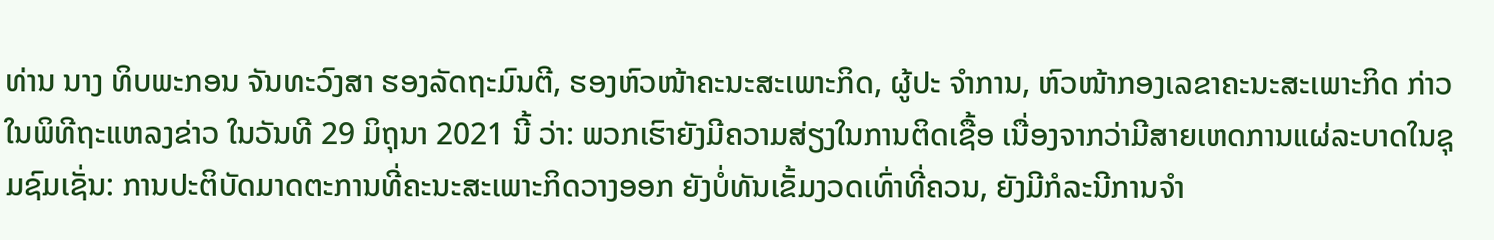ທ່ານ ນາງ ທິບພະກອນ ຈັນທະວົງສາ ຮອງລັດຖະມົນຕີ, ຮອງຫົວໜ້າຄະນະສະເພາະກິດ, ຜູ້ປະ ຈຳການ, ຫົວໜ້າກອງເລຂາຄະນະສະເພາະກິດ ກ່າວໃນພິທີຖະແຫລງຂ່າວ ໃນວັນທີ 29 ມິຖຸນາ 2021 ນີ້ ວ່າ: ພວກເຮົາຍັງມີຄວາມສ່ຽງໃນການຕິດເຊື້ອ ເນື່ອງຈາກວ່າມີສາຍເຫດການແຜ່ລະບາດໃນຊຸມຊົມເຊັ່ນ: ການປະຕິບັດມາດຕະການທີ່ຄະນະສະເພາະກິດວາງອອກ ຍັງບໍ່ທັນເຂັ້ມງວດເທົ່າທີ່ຄວນ, ຍັງມີກໍລະນີການຈຳ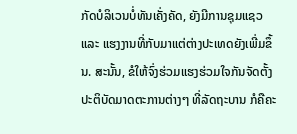ກັດບໍລິເວນບໍ່ທັນເຄັ່ງຄັດ, ຍັງມີການຊຸມແຊວ ແລະ ແຮງງານທີ່ກັບມາແຕ່ຕ່າງປະເທດຍັງເພີ່ມຂຶ້ນ. ສະນັ້ນ, ຂໍໃຫ້ຈົ່ງຮ່ວມແຮງຮ່ວມໃຈກັນຈັດຕັ້ງປະຕິບັດມາດຕະການຕ່າງໆ ທີ່ລັດຖະບານ ກໍຄືຄະ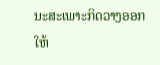ນະສະເພາະກິດວາງອອກ ໃຫ້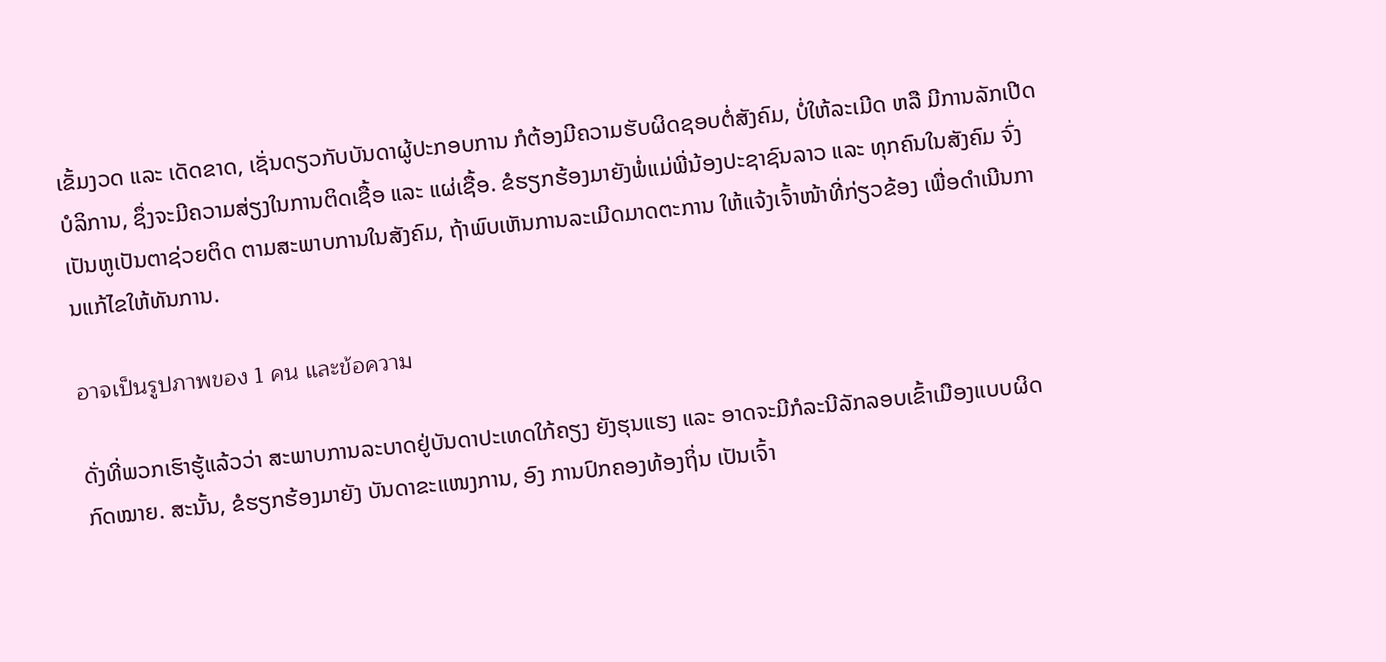ເຂັ້ມງວດ ແລະ ເດັດຂາດ, ເຊັ່ນດຽວກັບບັນດາຜູ້ປະກອບການ ກໍຕ້ອງມີຄວາມຮັບຜິດຊອບຕໍ່ສັງຄົມ, ບໍ່ໃຫ້ລະເມີດ ຫລື ມີການລັກເປີດບໍລິການ, ຊຶ່ງຈະມີຄວາມສ່ຽງໃນການຕິດເຊື້ອ ແລະ ແຜ່ເຊື້ອ. ຂໍຮຽກຮ້ອງມາຍັງພໍ່ແມ່ພີ່ນ້ອງປະຊາຊົນລາວ ແລະ ທຸກຄົນໃນສັງຄົມ ຈົ່ງເປັນຫູເປັນຕາຊ່ວຍຕິດ ຕາມສະພາບການໃນສັງຄົມ, ຖ້າພົບເຫັນການລະເມີດມາດຕະການ ໃຫ້ແຈ້ງເຈົ້າໜ້າທີ່ກ່ຽວຂ້ອງ ເພື່ອດຳເນີນການແກ້ໄຂໃຫ້ທັນການ.

อาจเป็นรูปภาพของ 1 คน และข้อความ

ດັ່ງທີ່ພວກເຮົາຮູ້ແລ້ວວ່າ ສະພາບການລະບາດຢູ່ບັນດາປະເທດໃກ້ຄຽງ ຍັງຮຸນແຮງ ແລະ ອາດຈະມີກໍລະນີລັກລອບເຂົ້າເມືອງແບບຜິດກົດໝາຍ. ສະນັ້ນ, ຂໍຮຽກຮ້ອງມາຍັງ ບັນດາຂະແໜງການ, ອົງ ການປົກຄອງທ້ອງຖິ່ນ ເປັນເຈົ້າ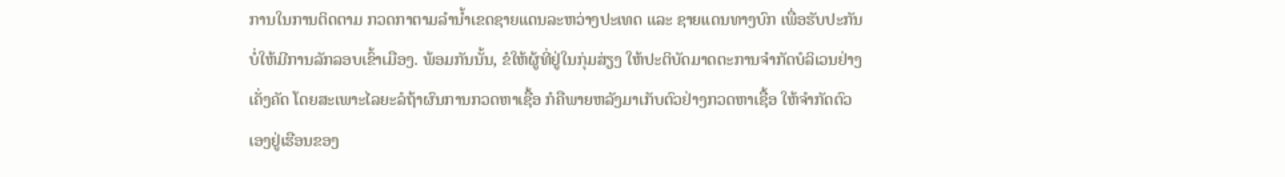ການໃນການຕິດຕາມ ກວດກາຕາມລຳນ້ຳເຂດຊາຍແດນລະຫວ່າງປະເທດ ແລະ ຊາຍແດນທາງບົກ ເພື່ອຮັບປະກັນບໍ່ໃຫ້ມີການລັກລອບເຂົ້າເມືອງ. ພ້ອມກັນນັ້ນ, ຂໍໃຫ້ຜູ້ທີ່ຢູ່ໃນກຸ່ມສ່ຽງ ໃຫ້ປະຕິບັດມາດຕະການຈຳກັດບໍລິເວນຢ່າງເຄັ່ງຄັດ ໂດຍສະເພາະໄລຍະລໍຖ້າຜົນການກວດຫາເຊື້ອ ກໍຄືພາຍຫລັງມາເກັບຕົວຢ່າງກວດຫາເຊື້ອ ໃຫ້ຈຳກັດຕົວເອງຢູ່ເຮືອນຂອງ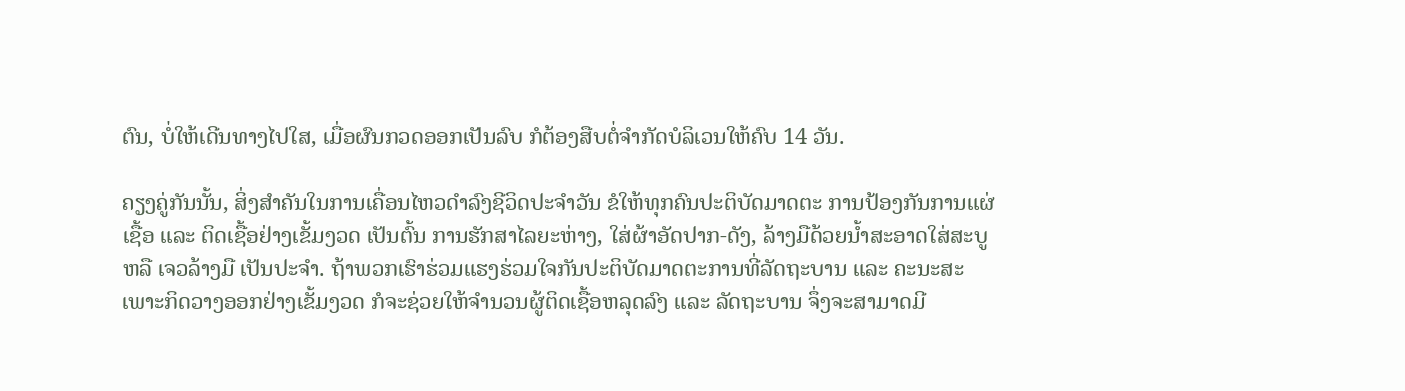ຕົນ, ບໍ່ໃຫ້ເດີນທາງໄປໃສ, ເມື່ອຜົນກວດອອກເປັນລົບ ກໍຕ້ອງສືບຕໍ່ຈຳກັດບໍລິເວນໃຫ້ຄົບ 14 ວັນ.

ຄຽງຄູ່ກັນນັ້ນ, ສິ່ງສຳຄັນໃນການເຄື່ອນໄຫວດຳລົງຊີວິດປະຈຳວັນ ຂໍໃຫ້ທຸກຄົນປະຕິບັດມາດຕະ ການປ້ອງກັນການແຜ່ເຊື້ອ ແລະ ຕິດເຊື້ອຢ່າງເຂັ້ມງວດ ເປັນຕົ້ນ ການຮັກສາໄລຍະຫ່າງ, ໃສ່ຜ້າອັດປາກ-ດັງ, ລ້າງມືດ້ວຍນໍ້າສະອາດໃສ່ສະບູ ຫລື ເຈວລ້າງມື ເປັນປະຈຳ. ຖ້າພວກເຮົາຮ່ວມແຮງຮ່ວມໃຈກັນປະຕິບັດມາດຕະການທີ່ລັດຖະບານ ແລະ ຄະນະສະເພາະກິດວາງອອກຢ່າງເຂັ້ມງວດ ກໍຈະຊ່ວຍໃຫ້ຈໍານວນຜູ້ຕິດເຊື້ອຫລຸດລົງ ແລະ ລັດຖະບານ ຈຶ່ງຈະສາມາດມີ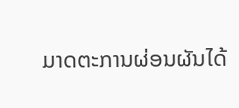ມາດຕະການຜ່ອນຜັນໄດ້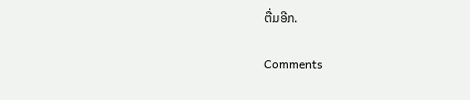ຕື່ມອີກ.

Comments